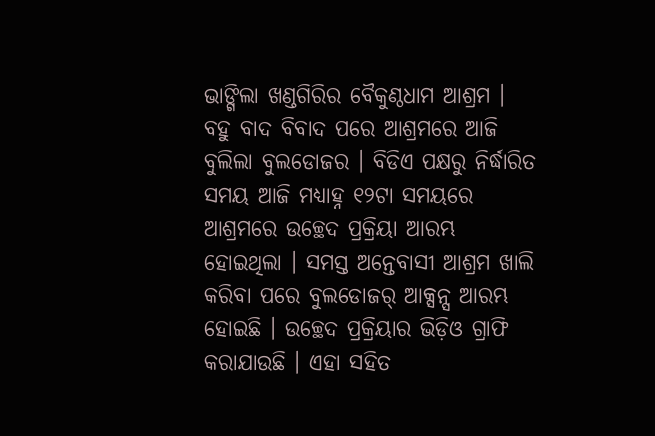ଭାଙ୍ଗିଲା ଖଣ୍ଡଗିରିର ବୈକୁଣ୍ଠଧାମ ଆଶ୍ରମ । ବହୁ ବାଦ ବିବାଦ ପରେ ଆଶ୍ରମରେ ଆଜି ବୁଲିଲା ବୁଲଡୋଜର । ବିଡିଏ ପକ୍ଷରୁ ନିର୍ଦ୍ଧାରିତ ସମୟ ଆଜି ମଧ୍ୟାହ୍ନ ୧୨ଟା ସମୟରେ ଆଶ୍ରମରେ ଉଚ୍ଛେଦ ପ୍ରକ୍ରିୟା ଆରମ୍ଭ ହୋଇଥିଲା । ସମସ୍ତ ଅନ୍ତେବାସୀ ଆଶ୍ରମ ଖାଲି କରିବା ପରେ ବୁଲଡୋଜର୍ ଆକ୍ସନ୍ସ ଆରମ୍ଭ ହୋଇଛି । ଉଚ୍ଛେଦ ପ୍ରକ୍ରିୟାର ଭିଡ଼ିଓ ଗ୍ରାଫି କରାଯାଉଛି । ଏହା ସହିତ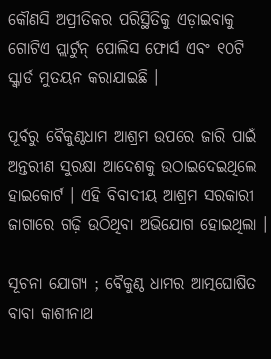କୌଣସି ଅପ୍ରୀତିକର ପରିସ୍ଥିତିକୁ ଏଡ଼ାଇବାକୁ ଗୋଟିଏ ପ୍ଲାର୍ଟୁନ୍ ପୋଲିସ ଫୋର୍ସ ଏବଂ ୧୦ଟି ସ୍କ୍ୱାର୍ଡ ମୁତୟନ କରାଯାଇଛି ।

ପୂର୍ବରୁ ବୈକୁଣ୍ଠଧାମ ଆଶ୍ରମ ଉପରେ ଜାରି ପାଇଁ ଅନ୍ତରୀଣ ସୁରକ୍ଷା ଆଦେଶକୁ ଉଠାଇଦେଇଥିଲେ ହାଇକୋର୍ଟ । ଏହି ବିବାଦୀୟ ଆଶ୍ରମ ସରକାରୀ ଜାଗାରେ ଗଢ଼ି ଉଠିଥିବା ଅଭିଯୋଗ ହୋଇଥିଲା ।

ସୂଚନା ଯୋଗ୍ୟ ; ବୈକୁଣ୍ଠ ଧାମର ଆତ୍ମଘୋଷିତ ବାବା କାଶୀନାଥ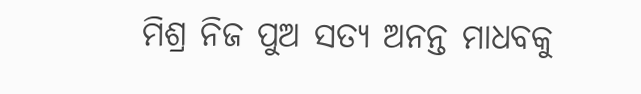ମିଶ୍ର ନିଜ ପୁଅ ସତ୍ୟ ଅନନ୍ତ ମାଧବକୁ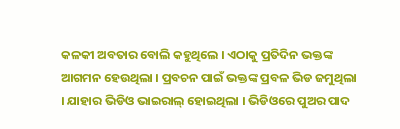କଳକୀ ଅବତାର ବୋଲି କହୁଥିଲେ । ଏଠାକୁ ପ୍ରତିଦିନ ଭକ୍ତଙ୍କ ଆଗମନ ହେଉଥିଲା । ପ୍ରବଚନ ପାଇଁ ଭକ୍ତଙ୍କ ପ୍ରବଳ ଭିଡ ଜମୁଥିଲା । ଯାହାର ଭିଡିଓ ଭାଇରାଲ୍ ହୋଇଥିଲା । ଭିଡିଓରେ ପୁଅର ପାଦ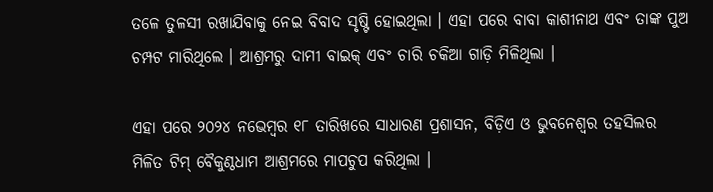ତଳେ ତୁଳସୀ ରଖାଯିବାକୁ ନେଇ ବିବାଦ ସୃଷ୍ଟି ହୋଇଥିଲା । ଏହା ପରେ ବାବା କାଶୀନାଥ ଏବଂ ତାଙ୍କ ପୁଅ ଚମ୍ପଟ ମାରିଥିଲେ । ଆଶ୍ରମରୁ ଦାମୀ ବାଇକ୍ ଏବଂ ଚାରି ଚକିଆ ଗାଡ଼ି ମିଳିଥିଲା ।

ଏହା ପରେ ୨୦୨୪ ନଭେମ୍ବର ୧୮ ତାରିଖରେ ସାଧାରଣ ପ୍ରଶାସନ, ବିଡ଼ିଏ ଓ ଭୁବନେଶ୍ୱର ତହସିଲର ମିଳିତ ଟିମ୍‌ ବୈକୁଣ୍ଠଧାମ ଆଶ୍ରମରେ ମାପଚୁପ କରିଥିଲା ।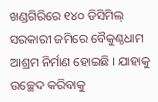ଖଣ୍ଡଗିରିରେ ୧୪୦ ଡିସିମିଲ୍ ସରକାରୀ ଜମିରେ ବୈକୁଣ୍ଠଧାମ ଆଶ୍ରମ ନିର୍ମାଣ ହୋଇଛି । ଯାହାକୁ ଉଚ୍ଛେଦ କରିବାକୁ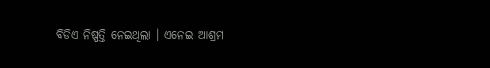ବିଡିଏ ନିଷ୍ପତ୍ତି ନେଇଥିଲା । ଏନେଇ ଆଶ୍ରମ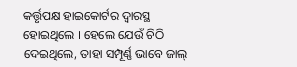କର୍ତ୍ତୃପକ୍ଷ ହାଇକୋର୍ଟର ଦ୍ୱାରସ୍ଥ ହୋଇଥିଲେ । ହେଲେ ଯେଉଁ ଚିଠି ଦେଇଥିଲେ, ତାହା ସମ୍ପୂର୍ଣ୍ଣ ଭାବେ ଜାଲ୍‌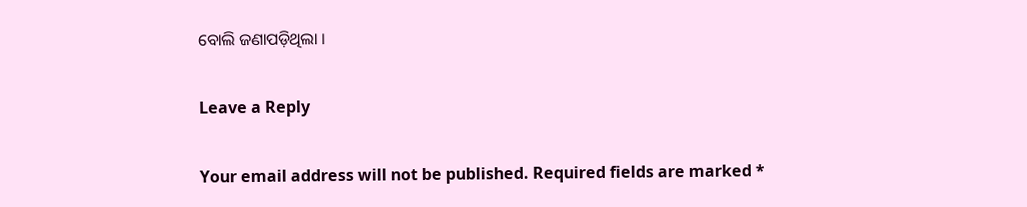ବୋଲି ଜଣାପଡ଼ିଥିଲା ।

Leave a Reply

Your email address will not be published. Required fields are marked *